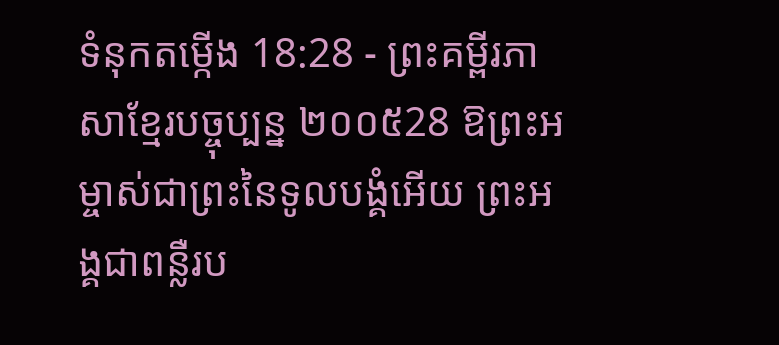ទំនុកតម្កើង 18:28 - ព្រះគម្ពីរភាសាខ្មែរបច្ចុប្បន្ន ២០០៥28 ឱព្រះអម្ចាស់ជាព្រះនៃទូលបង្គំអើយ ព្រះអង្គជាពន្លឺរប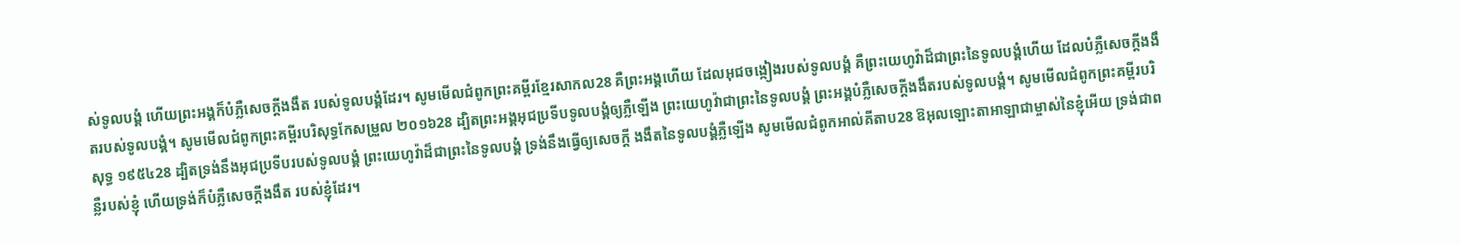ស់ទូលបង្គំ ហើយព្រះអង្គក៏បំភ្លឺសេចក្ដីងងឹត របស់ទូលបង្គំដែរ។ សូមមើលជំពូកព្រះគម្ពីរខ្មែរសាកល28 គឺព្រះអង្គហើយ ដែលអុជចង្កៀងរបស់ទូលបង្គំ គឺព្រះយេហូវ៉ាដ៏ជាព្រះនៃទូលបង្គំហើយ ដែលបំភ្លឺសេចក្ដីងងឹតរបស់ទូលបង្គំ។ សូមមើលជំពូកព្រះគម្ពីរបរិសុទ្ធកែសម្រួល ២០១៦28 ដ្បិតព្រះអង្គអុជប្រទីបទូលបង្គំឲ្យភ្លឺឡើង ព្រះយេហូវ៉ាជាព្រះនៃទូលបង្គំ ព្រះអង្គបំភ្លឺសេចក្ដីងងឹតរបស់ទូលបង្គំ។ សូមមើលជំពូកព្រះគម្ពីរបរិសុទ្ធ ១៩៥៤28 ដ្បិតទ្រង់នឹងអុជប្រទីបរបស់ទូលបង្គំ ព្រះយេហូវ៉ាដ៏ជាព្រះនៃទូលបង្គំ ទ្រង់នឹងធ្វើឲ្យសេចក្ដី ងងឹតនៃទូលបង្គំភ្លឺឡើង សូមមើលជំពូកអាល់គីតាប28 ឱអុលឡោះតាអាឡាជាម្ចាស់នៃខ្ញុំអើយ ទ្រង់ជាពន្លឺរបស់ខ្ញុំ ហើយទ្រង់ក៏បំភ្លឺសេចក្ដីងងឹត របស់ខ្ញុំដែរ។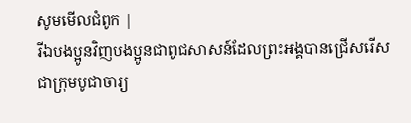សូមមើលជំពូក |
រីឯបងប្អូនវិញបងប្អូនជាពូជសាសន៍ដែលព្រះអង្គបានជ្រើសរើស ជាក្រុមបូជាចារ្យ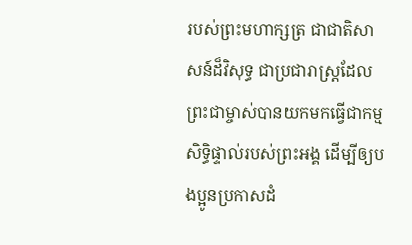របស់ព្រះមហាក្សត្រ ជាជាតិសាសន៍ដ៏វិសុទ្ធ ជាប្រជារាស្ដ្រដែលព្រះជាម្ចាស់បានយកមកធ្វើជាកម្មសិទ្ធិផ្ទាល់របស់ព្រះអង្គ ដើម្បីឲ្យបងប្អូនប្រកាសដំ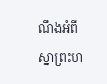ណឹងអំពីស្នាព្រះហ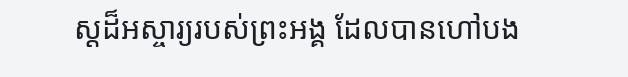ស្ដដ៏អស្ចារ្យរបស់ព្រះអង្គ ដែលបានហៅបង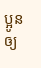ប្អូនឲ្យ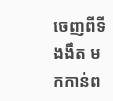ចេញពីទីងងឹត មកកាន់ព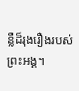ន្លឺដ៏រុងរឿងរបស់ព្រះអង្គ។